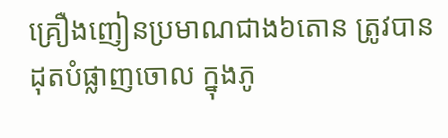គ្រឿងញៀនប្រមាណជាង៦តោន ត្រូវបានដុតបំផ្លាញចោល ក្នុងភូ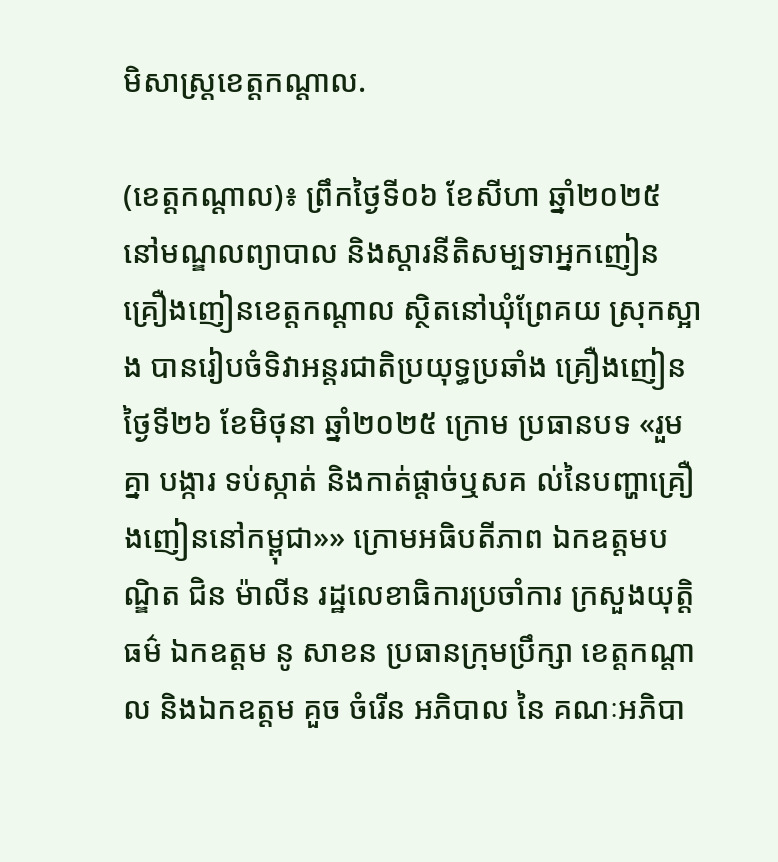មិសាស្រ្តខេត្តកណ្តាល.

(ខេត្តកណ្តាល)៖ ព្រឹកថ្ងៃទី០៦ ខែសីហា ឆ្នាំ២០២៥ នៅមណ្ឌលព្យាបាល និងស្តារនីតិសម្បទាអ្នកញៀន គ្រឿងញៀនខេត្តកណ្តាល ស្ថិតនៅឃុំព្រែគយ ស្រុកស្អាង បានរៀបចំទិវាអន្តរជាតិប្រយុទ្ធប្រឆាំង គ្រឿងញៀនថ្ងៃទី២៦ ខែមិថុនា ឆ្នាំ២០២៥ ក្រោម ប្រធានបទ «រួមគ្នា បង្ការ ទប់ស្កាត់ និងកាត់ផ្តាច់ឬសគ ល់នៃបញ្ហាគ្រឿងញៀននៅកម្ពុជា»» ក្រោមអធិបតីភាព ឯកឧត្តមបណ្ឌិត ជិន ម៉ាលីន រដ្ឋលេខាធិការប្រចាំការ ក្រសួងយុត្តិធម៌ ឯកឧត្តម នូ សាខន ប្រធានក្រុមប្រឹក្សា ខេត្តកណ្តាល និងឯកឧត្តម គួច ចំរើន អភិបាល នៃ គណៈអភិបា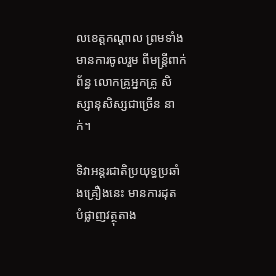លខេត្តកណ្តាល ព្រមទាំងមានការចូលរួម ពីមន្ត្រីពាក់ព័ន្ធ លោកគ្រូអ្នកគ្រូ សិស្សានុសិស្សជាច្រើន នាក់។

ទិវាអន្តរជាតិប្រយុទ្ធប្រឆាំងគ្រឿងនេះ មានការដុត បំផ្លាញវត្ថុតាង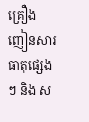គ្រឿងញៀនសារធាតុផ្សេងៗ និង ស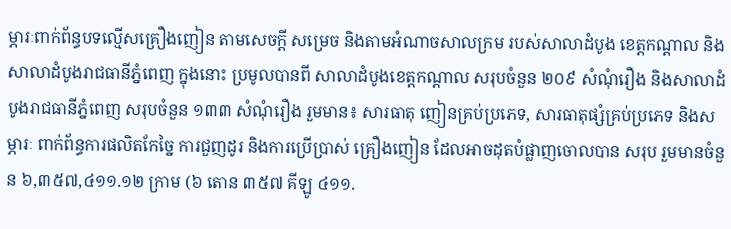ម្ភារៈពាក់ព័ន្ធបទល្មើសគ្រឿងញៀន តាមសេចក្តី សម្រេច និងតាមអំណាចសាលក្រម របស់សាលាដំបូង ខេត្តកណ្តាល និងសាលាដំបូងរាជធានីភ្នំពេញ ក្នុងនោះ ប្រមូលបានពី សាលាដំបូងខេត្តកណ្តាល សរុបចំនួន ២០៩ សំណុំរឿង និងសាលាដំបូងរាជធានីភ្នំពេញ សរុបចំនួន ១៣៣ សំណុំរឿង រួមមាន៖ សារធាតុ ញៀនគ្រប់ប្រភេទ, សារធាតុផ្សំគ្រប់ប្រភេទ និងសម្ភារៈ ពាក់ព័ន្ធការផលិតកែច្នៃ ការជួញដូរ និងការប្រើប្រាស់ គ្រឿងញៀន ដែលអាចដុតបំផ្លាញចោលបាន សរុប រួមមានចំនួន ៦,៣៥៧,៤១១.១២ ក្រាម (៦ តោន ៣៥៧ គីឡូ ៤១១.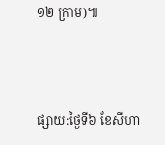១២ ក្រាម)៕



ផ្សាយ:ថ្ងៃទី៦ ខែសីហា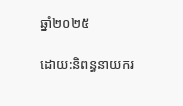ឆ្នាំ២០២៥

ដោយ:និពន្ធនាយករ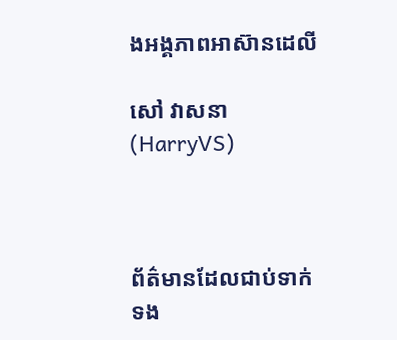ងអង្គភាពអាស៊ានដេលី

សៅ វាសនា(HarryVS)



ព័ត៌មានដែលជាប់ទាក់ទង